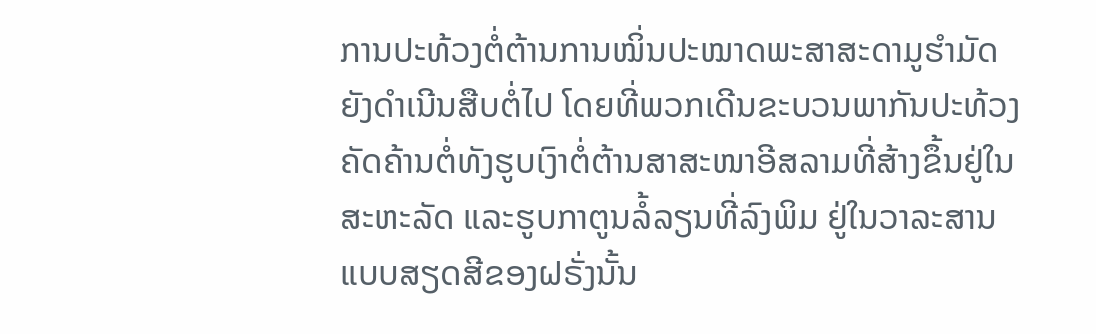ການປະທ້ວງຕໍ່ຕ້ານການໝິ່ນປະໝາດພະສາສະດາມູຮໍາມັດ
ຍັງດໍາເນີນສືບຕໍ່ໄປ ໂດຍທີ່ພວກເດີນຂະບວນພາກັນປະທ້ວງ
ຄັດຄ້ານຕໍ່ທັງຮູບເງົາຕໍ່ຕ້ານສາສະໜາອີສລາມທີ່ສ້າງຂຶ້ນຢູ່ໃນ
ສະຫະລັດ ແລະຮູບກາຕູນລໍ້ລຽນທີ່ລົງພິມ ຢູ່ໃນວາລະສານ
ແບບສຽດສີຂອງຝຣັ່ງນັ້ນ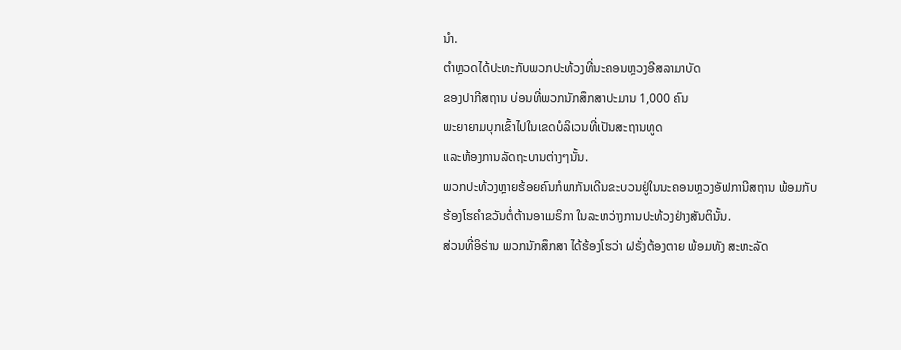ນໍາ.
ຕໍາຫຼວດໄດ້ປະທະກັບພວກປະທ້ວງທີ່ນະຄອນຫຼວງອີສລາມາບັດ
ຂອງປາກີສຖານ ບ່ອນທີ່ພວກນັກສຶກສາປະມານ 1,000 ຄົນ
ພະຍາຍາມບຸກເຂົ້າໄປໃນເຂດບໍລິເວນທີ່ເປັນສະຖານທູດ
ແລະຫ້ອງການລັດຖະບານຕ່າງໆນັ້ນ.
ພວກປະທ້ວງຫຼາຍຮ້ອຍຄົນກໍພາກັນເດີນຂະບວນຢູ່ໃນນະຄອນຫຼວງອັຟການີສຖານ ພ້ອມກັບ
ຮ້ອງໂຮຄໍາຂວັນຕໍ່ຕ້ານອາເມຣິກາ ໃນລະຫວ່າງການປະທ້ວງຢ່າງສັນຕິນັ້ນ.
ສ່ວນທີ່ອິຣ່ານ ພວກນັກສຶກສາ ໄດ້ຮ້ອງໂຮວ່າ ຝຣັ່ງຕ້ອງຕາຍ ພ້ອມທັງ ສະຫະລັດ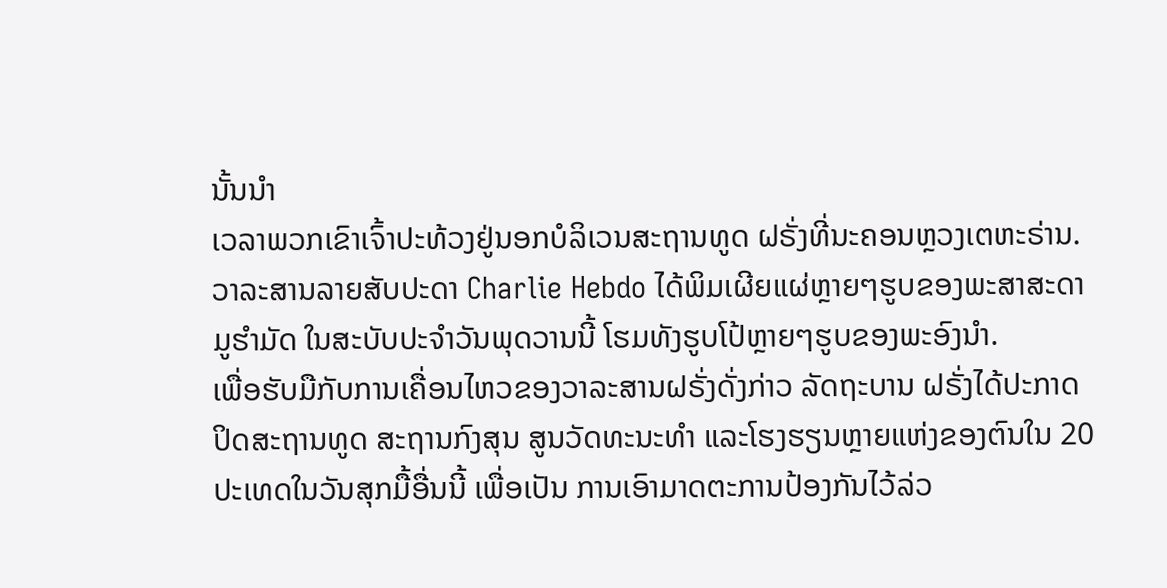ນັ້ນນໍາ
ເວລາພວກເຂົາເຈົ້າປະທ້ວງຢູ່ນອກບໍລິເວນສະຖານທູດ ຝຣັ່ງທີ່ນະຄອນຫຼວງເຕຫະຣ່ານ.
ວາລະສານລາຍສັບປະດາ Charlie Hebdo ໄດ້ພິມເຜີຍແຜ່ຫຼາຍໆຮູບຂອງພະສາສະດາ
ມູຮໍາມັດ ໃນສະບັບປະຈໍາວັນພຸດວານນີ້ ໂຮມທັງຮູບໂປ້ຫຼາຍໆຮູບຂອງພະອົງນໍາ.
ເພື່ອຮັບມືກັບການເຄື່ອນໄຫວຂອງວາລະສານຝຣັ່ງດັ່ງກ່າວ ລັດຖະບານ ຝຣັ່ງໄດ້ປະກາດ
ປິດສະຖານທູດ ສະຖານກົງສຸນ ສູນວັດທະນະທໍາ ແລະໂຮງຮຽນຫຼາຍແຫ່ງຂອງຕົນໃນ 20
ປະເທດໃນວັນສຸກມື້ອື່ນນີ້ ເພື່ອເປັນ ການເອົາມາດຕະການປ້ອງກັນໄວ້ລ່ວ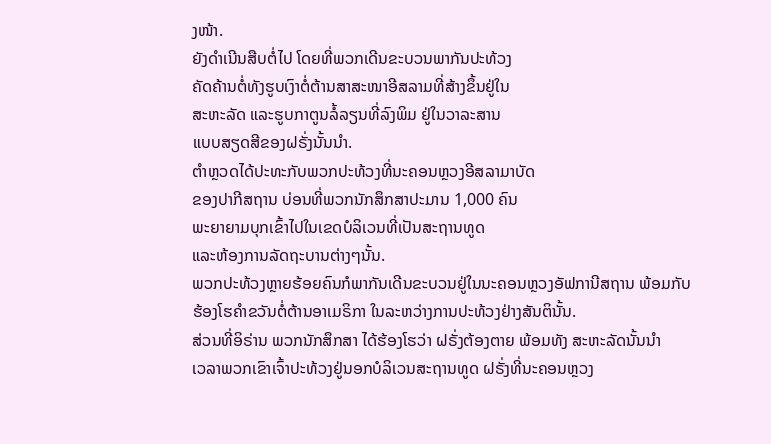ງໜ້າ.
ຍັງດໍາເນີນສືບຕໍ່ໄປ ໂດຍທີ່ພວກເດີນຂະບວນພາກັນປະທ້ວງ
ຄັດຄ້ານຕໍ່ທັງຮູບເງົາຕໍ່ຕ້ານສາສະໜາອີສລາມທີ່ສ້າງຂຶ້ນຢູ່ໃນ
ສະຫະລັດ ແລະຮູບກາຕູນລໍ້ລຽນທີ່ລົງພິມ ຢູ່ໃນວາລະສານ
ແບບສຽດສີຂອງຝຣັ່ງນັ້ນນໍາ.
ຕໍາຫຼວດໄດ້ປະທະກັບພວກປະທ້ວງທີ່ນະຄອນຫຼວງອີສລາມາບັດ
ຂອງປາກີສຖານ ບ່ອນທີ່ພວກນັກສຶກສາປະມານ 1,000 ຄົນ
ພະຍາຍາມບຸກເຂົ້າໄປໃນເຂດບໍລິເວນທີ່ເປັນສະຖານທູດ
ແລະຫ້ອງການລັດຖະບານຕ່າງໆນັ້ນ.
ພວກປະທ້ວງຫຼາຍຮ້ອຍຄົນກໍພາກັນເດີນຂະບວນຢູ່ໃນນະຄອນຫຼວງອັຟການີສຖານ ພ້ອມກັບ
ຮ້ອງໂຮຄໍາຂວັນຕໍ່ຕ້ານອາເມຣິກາ ໃນລະຫວ່າງການປະທ້ວງຢ່າງສັນຕິນັ້ນ.
ສ່ວນທີ່ອິຣ່ານ ພວກນັກສຶກສາ ໄດ້ຮ້ອງໂຮວ່າ ຝຣັ່ງຕ້ອງຕາຍ ພ້ອມທັງ ສະຫະລັດນັ້ນນໍາ
ເວລາພວກເຂົາເຈົ້າປະທ້ວງຢູ່ນອກບໍລິເວນສະຖານທູດ ຝຣັ່ງທີ່ນະຄອນຫຼວງ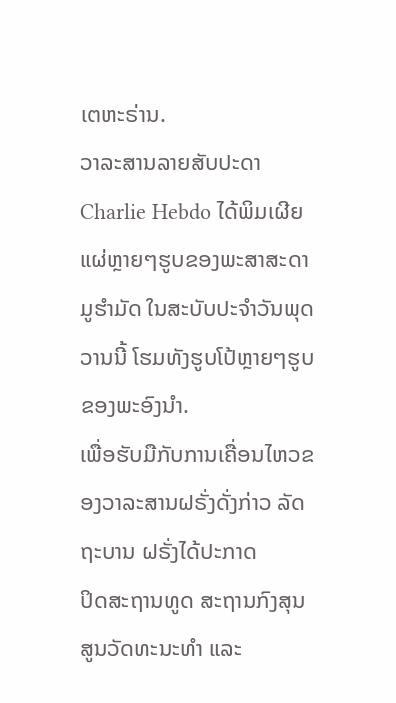ເຕຫະຣ່ານ.
ວາລະສານລາຍສັບປະດາ Charlie Hebdo ໄດ້ພິມເຜີຍແຜ່ຫຼາຍໆຮູບຂອງພະສາສະດາ
ມູຮໍາມັດ ໃນສະບັບປະຈໍາວັນພຸດວານນີ້ ໂຮມທັງຮູບໂປ້ຫຼາຍໆຮູບຂອງພະອົງນໍາ.
ເພື່ອຮັບມືກັບການເຄື່ອນໄຫວຂອງວາລະສານຝຣັ່ງດັ່ງກ່າວ ລັດຖະບານ ຝຣັ່ງໄດ້ປະກາດ
ປິດສະຖານທູດ ສະຖານກົງສຸນ ສູນວັດທະນະທໍາ ແລະ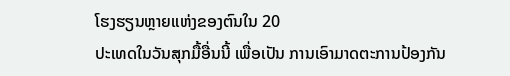ໂຮງຮຽນຫຼາຍແຫ່ງຂອງຕົນໃນ 20
ປະເທດໃນວັນສຸກມື້ອື່ນນີ້ ເພື່ອເປັນ ການເອົາມາດຕະການປ້ອງກັນ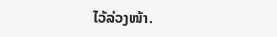ໄວ້ລ່ວງໜ້າ.